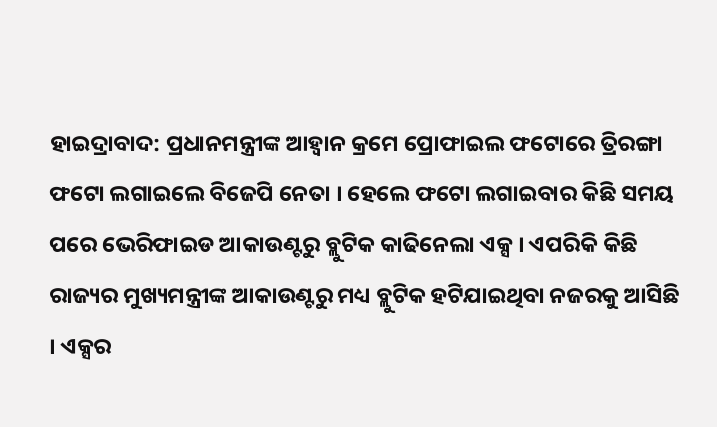ହାଇଦ୍ରାବାଦ: ପ୍ରଧାନମନ୍ତ୍ରୀଙ୍କ ଆହ୍ବାନ କ୍ରମେ ପ୍ରୋଫାଇଲ ଫଟୋରେ ତ୍ରିରଙ୍ଗା ଫଟୋ ଲଗାଇଲେ ବିଜେପି ନେତା । ହେଲେ ଫଟୋ ଲଗାଇବାର କିଛି ସମୟ ପରେ ଭେରିଫାଇଡ ଆକାଉଣ୍ଟରୁ ବ୍ଲୁଟିକ କାଢିନେଲା ଏକ୍ସ । ଏପରିକି କିଛି ରାଜ୍ୟର ମୁଖ୍ୟମନ୍ତ୍ରୀଙ୍କ ଆକାଉଣ୍ଟରୁ ମଧ୍ୟ ବ୍ଲୁଟିକ ହଟିଯାଇଥିବା ନଜରକୁ ଆସିଛି । ଏକ୍ସର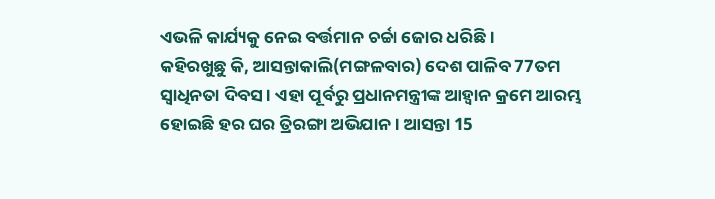ଏଭଳି କାର୍ଯ୍ୟକୁ ନେଇ ବର୍ତ୍ତମାନ ଚର୍ଚ୍ଚା ଜୋର ଧରିଛି ।
କହିରଖୁଛୁ କି, ଆସନ୍ତାକାଲି(ମଙ୍ଗଳବାର) ଦେଶ ପାଳିବ 77ତମ ସ୍ବାଧିନତା ଦିବସ । ଏହା ପୂର୍ବରୁ ପ୍ରଧାନମନ୍ତ୍ରୀଙ୍କ ଆହ୍ବାନ କ୍ରମେ ଆରମ୍ଭ ହୋଇଛି ହର ଘର ତ୍ରିରଙ୍ଗା ଅଭିଯାନ । ଆସନ୍ତା 15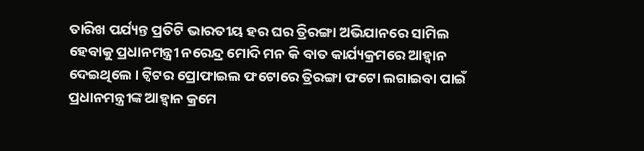ତାରିଖ ପର୍ଯ୍ୟନ୍ତ ପ୍ରତିଟି ଭାରତୀୟ ହର ଘର ତ୍ରିରଙ୍ଗା ଅଭିଯାନରେ ସାମିଲ ହେବାକୁ ପ୍ରଧାନମନ୍ତ୍ରୀ ନରେନ୍ଦ୍ର ମୋଦି ମନ କି ବାତ କାର୍ଯ୍ୟକ୍ରମରେ ଆହ୍ବାନ ଦେଇଥିଲେ । ଟ୍ବିଟର ପ୍ରୋଫାଇଲ ଫଟୋରେ ତ୍ରିରଙ୍ଗା ଫଟୋ ଲଗାଇବା ପାଇଁ ପ୍ରଧାନମନ୍ତ୍ରୀଙ୍କ ଆହ୍ବାନ କ୍ରମେ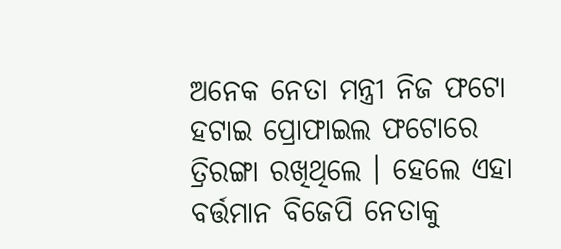ଅନେକ ନେତା ମନ୍ତ୍ରୀ ନିଜ ଫଟୋ ହଟାଇ ପ୍ରୋଫାଇଲ ଫଟୋରେ ତ୍ରିରଙ୍ଗା ରଖିଥିଲେ । ହେଲେ ଏହା ବର୍ତ୍ତମାନ ବିଜେପି ନେତାକୁ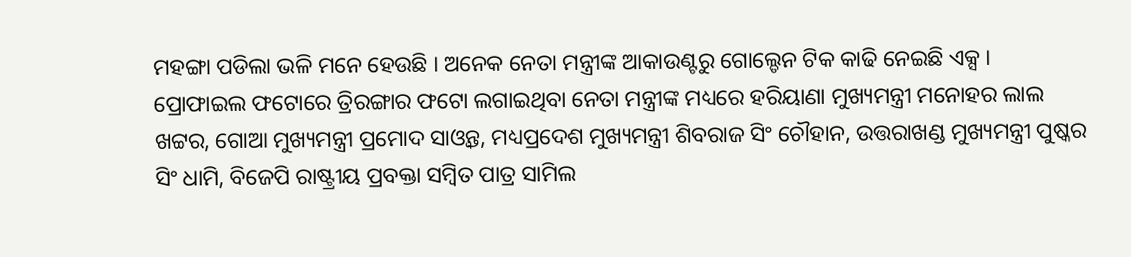ମହଙ୍ଗା ପଡିଲା ଭଳି ମନେ ହେଉଛି । ଅନେକ ନେତା ମନ୍ତ୍ରୀଙ୍କ ଆକାଉଣ୍ଟରୁ ଗୋଲ୍ଡେନ ଟିକ କାଢି ନେଇଛି ଏକ୍ସ ।
ପ୍ରୋଫାଇଲ ଫଟୋରେ ତ୍ରିରଙ୍ଗାର ଫଟୋ ଲଗାଇଥିବା ନେତା ମନ୍ତ୍ରୀଙ୍କ ମଧ୍ୟରେ ହରିୟାଣା ମୁଖ୍ୟମନ୍ତ୍ରୀ ମନୋହର ଲାଲ ଖଟ୍ଟର, ଗୋଆ ମୁଖ୍ୟମନ୍ତ୍ରୀ ପ୍ରମୋଦ ସାଓ୍ବନ୍ତ, ମଧ୍ୟପ୍ରଦେଶ ମୁଖ୍ୟମନ୍ତ୍ରୀ ଶିବରାଜ ସିଂ ଚୌହାନ, ଉତ୍ତରାଖଣ୍ଡ ମୁଖ୍ୟମନ୍ତ୍ରୀ ପୁଷ୍କର ସିଂ ଧାମି, ବିଜେପି ରାଷ୍ଟ୍ରୀୟ ପ୍ରବକ୍ତା ସମ୍ବିତ ପାତ୍ର ସାମିଲ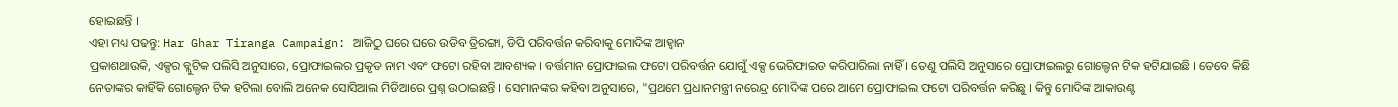ହୋଇଛନ୍ତି ।
ଏହା ମଧ୍ୟ ପଢନ୍ତୁ: Har Ghar Tiranga Campaign: ଆଜିଠୁ ଘରେ ଘରେ ଉଡିବ ତ୍ରିରଙ୍ଗା, ଡିପି ପରିବର୍ତ୍ତନ କରିବାକୁ ମୋଦିଙ୍କ ଆହ୍ବାନ
ପ୍ରକାଶଥାଉକି, ଏକ୍ସର ବ୍ଲୁଟିକ ପଲିସି ଅନୁସାରେ, ପ୍ରୋଫାଇଲର ପ୍ରକୃତ ନାମ ଏବଂ ଫଟୋ ରହିବା ଆବଶ୍ୟକ । ବର୍ତ୍ତମାନ ପ୍ରୋଫାଇଲ ଫଟୋ ପରିବର୍ତ୍ତନ ଯୋଗୁଁ ଏକ୍ସ ଭେରିଫାଇଡ କରିପାରିଲା ନାହିଁ । ତେଣୁ ପଲିସି ଅନୁସାରେ ପ୍ରୋଫାଇଲରୁ ଗୋଲ୍ଡେନ ଟିକ ହଟିଯାଇଛି । ତେବେ କିଛି ନେତାଙ୍କର କାହିଁକି ଗୋଲ୍ଡେନ ଟିକ ହଟିଲା ବୋଲି ଅନେକ ସୋସିଆଲ ମିଡିଆରେ ପ୍ରଶ୍ନ ଉଠାଇଛନ୍ତି । ସେମାନଙ୍କର କହିବା ଅନୁସାରେ, "ପ୍ରଥମେ ପ୍ରଧାନମନ୍ତ୍ରୀ ନରେନ୍ଦ୍ର ମୋଦିଙ୍କ ପରେ ଆମେ ପ୍ରୋଫାଇଲ ଫଟୋ ପରିବର୍ତ୍ତନ କରିଛୁ । କିନ୍ତୁ ମୋଦିଙ୍କ ଆକାଉଣ୍ଟ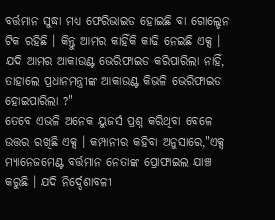ବର୍ତ୍ତମାନ ସୁଦ୍ଧା ମଧ୍ୟ ଫେରିଭାଇଡ ହୋଇଛି ବା ଗୋଲ୍ଡେନ ଟିକ ରହିଛି । କିନ୍ତୁ ଆମର କାହିଁକି କାଢି ନେଇଛି ଏକ୍ସ । ଯଦି ଆମର ଆକାଉଣ୍ଟ ଭେରିଫାଇଡ କରିପାରିଲା ନାହିଁ, ତାହାଲେ ପ୍ରଧାନମନ୍ତ୍ରୀଙ୍କ ଆକାଉଣ୍ଟ କିଭଳି ଭେରିଫାଇଡ ହୋଇପାରିଲା ?"
ତେବେ ଏଭଳି ଅନେକ ୟୁଜର୍ସ ପ୍ରଶ୍ନ କରିଥିବା ବେଳେ ଉତ୍ତର ରଖିଛି ଏକ୍ସ । କମ୍ପାନୀର କହିବା ଅନୁସାରେ,"ଏକ୍ସ ମ୍ୟାନେଜମେଣ୍ଟ ବର୍ତ୍ତମାନ ନେତାଙ୍କ ପ୍ରୋଫାଇଲ ଯାଞ୍ଚ କରୁଛି । ଯଦି ନିର୍ଦ୍ଦେଶାବଳୀ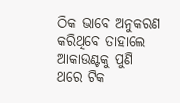ଠିକ ଭାବେ ଅନୁକରଣ କରିଥିବେ ତାହାଲେ ଆକାଉଣ୍ଟକୁ ପୁଣି ଥରେ ଟିକ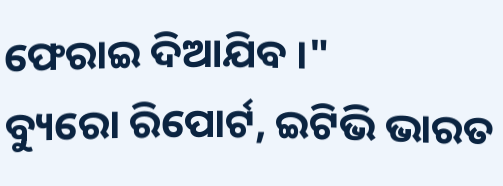ଫେରାଇ ଦିଆଯିବ ।"
ବ୍ୟୁରୋ ରିପୋର୍ଟ, ଇଟିଭି ଭାରତ